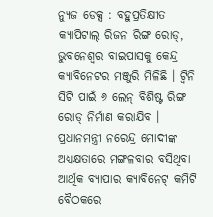ନ୍ୟୁଜ ଡେକ୍ସ : ବହୁପ୍ରତିକ୍ଷୀତ କ୍ୟାପିଟାଲ୍ ରିଜନ ରିଙ୍ଗ ରୋଡ୍, ଭୁବନେଶ୍ୱର ବାଇପାସକୁ କେନ୍ଦ୍ର କ୍ୟାବିନେଟର ମଞ୍ଜୁରି ମିଳିଛି । ଟ୍ୱିନି ସିଟି ପାଇଁ ୬ ଲେନ୍ ବିଶିଷ୍ଟ ରିଙ୍ଗ ରୋଡ୍ ନିର୍ମାଣ କରାଯିବ । ପ୍ରଧାନମନ୍ତ୍ରୀ ନରେନ୍ଦ୍ର ମୋଦୀଙ୍କ ଅଧ୍ୟକ୍ଷତାରେ ମଙ୍ଗଳବାର ବସିଥିବା ଆର୍ଥିକ ବ୍ୟାପାର କ୍ୟାବିନେଟ୍ କମିଟି ବୈଠକରେ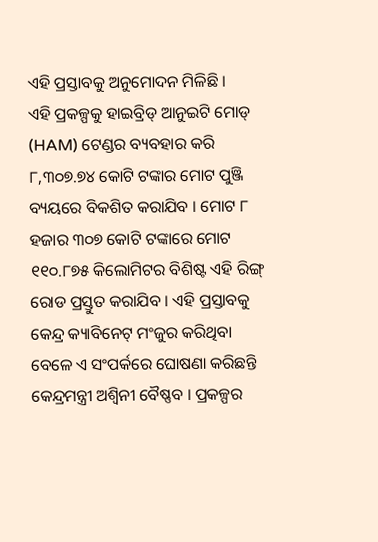ଏହି ପ୍ରସ୍ତାବକୁ ଅନୁମୋଦନ ମିଳିଛି ।
ଏହି ପ୍ରକଳ୍ପକୁ ହାଇବ୍ରିଡ୍ ଆନୁଇଟି ମୋଡ୍ (HAM) ଟେଣ୍ଡର ବ୍ୟବହାର କରି ୮,୩୦୭.୭୪ କୋଟି ଟଙ୍କାର ମୋଟ ପୁଞ୍ଜି ବ୍ୟୟରେ ବିକଶିତ କରାଯିବ । ମୋଟ ୮ ହଜାର ୩୦୭ କୋଟି ଟଙ୍କାରେ ମୋଟ ୧୧୦.୮୭୫ କିଲୋମିଟର ବିଶିଷ୍ଟ ଏହି ରିଙ୍ଗ୍ ରୋଡ ପ୍ରସ୍ତୁତ କରାଯିବ । ଏହି ପ୍ରସ୍ତାବକୁ କେନ୍ଦ୍ର କ୍ୟାବିନେଟ୍ ମଂଜୁର କରିଥିବା ବେଳେ ଏ ସଂପର୍କରେ ଘୋଷଣା କରିଛନ୍ତି କେନ୍ଦ୍ରମନ୍ତ୍ରୀ ଅଶ୍ୱିନୀ ବୈଷ୍ଣବ । ପ୍ରକଳ୍ପର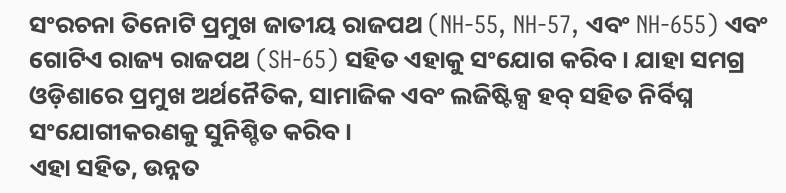ସଂରଚନା ତିନୋଟି ପ୍ରମୁଖ ଜାତୀୟ ରାଜପଥ (NH-55, NH-57, ଏବଂ NH-655) ଏବଂ ଗୋଟିଏ ରାଜ୍ୟ ରାଜପଥ (SH-65) ସହିତ ଏହାକୁ ସଂଯୋଗ କରିବ । ଯାହା ସମଗ୍ର ଓଡ଼ିଶାରେ ପ୍ରମୁଖ ଅର୍ଥନୈତିକ, ସାମାଜିକ ଏବଂ ଲଜିଷ୍ଟିକ୍ସ ହବ୍ ସହିତ ନିର୍ବିଘ୍ନ ସଂଯୋଗୀକରଣକୁ ସୁନିଶ୍ଚିତ କରିବ ।
ଏହା ସହିତ, ଉନ୍ନତ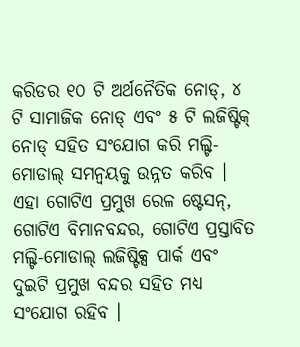କରିଡର ୧୦ ଟି ଅର୍ଥନୈତିକ ନୋଡ୍, ୪ ଟି ସାମାଜିକ ନୋଡ୍ ଏବଂ ୫ ଟି ଲଜିଷ୍ଟିକ୍ ନୋଡ୍ ସହିତ ସଂଯୋଗ କରି ମଲ୍ଟି-ମୋଡାଲ୍ ସମନ୍ୱୟକୁ ଉନ୍ନତ କରିବ । ଏହା ଗୋଟିଏ ପ୍ରମୁଖ ରେଳ ଷ୍ଟେସନ୍, ଗୋଟିଏ ବିମାନବନ୍ଦର, ଗୋଟିଏ ପ୍ରସ୍ତାବିତ ମଲ୍ଟି-ମୋଡାଲ୍ ଲଜିଷ୍ଟିକ୍ସ ପାର୍କ ଏବଂ ଦୁଇଟି ପ୍ରମୁଖ ବନ୍ଦର ସହିତ ମଧ୍ୟ ସଂଯୋଗ ରହିବ ।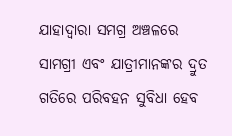ଯାହାଦ୍ୱାରା ସମଗ୍ର ଅଞ୍ଚଳରେ ସାମଗ୍ରୀ ଏବଂ ଯାତ୍ରୀମାନଙ୍କର ଦ୍ରୁତ ଗତିରେ ପରିବହନ ସୁବିଧା ହେବ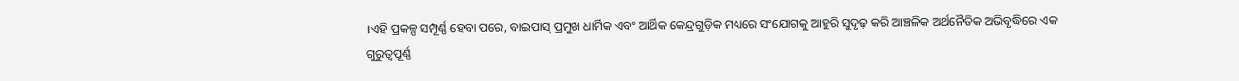।ଏହି ପ୍ରକଳ୍ପ ସମ୍ପୂର୍ଣ୍ଣ ହେବା ପରେ, ବାଇପାସ୍ ପ୍ରମୁଖ ଧାର୍ମିକ ଏବଂ ଆର୍ଥିକ କେନ୍ଦ୍ରଗୁଡ଼ିକ ମଧ୍ୟରେ ସଂଯୋଗକୁ ଆହୁରି ସୁଦୃଢ଼ କରି ଆଞ୍ଚଳିକ ଅର୍ଥନୈତିକ ଅଭିବୃଦ୍ଧିରେ ଏକ ଗୁରୁତ୍ୱପୂର୍ଣ୍ଣ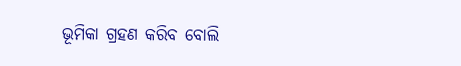ଭୂମିକା ଗ୍ରହଣ କରିବ ବୋଲି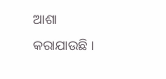ଆଶା କରାଯାଉଛି ।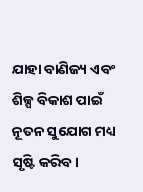ଯାହା ବାଣିଜ୍ୟ ଏବଂ ଶିଳ୍ପ ବିକାଶ ପାଇଁ ନୂତନ ସୁଯୋଗ ମଧ୍ୟ ସୃଷ୍ଟି କରିବ।